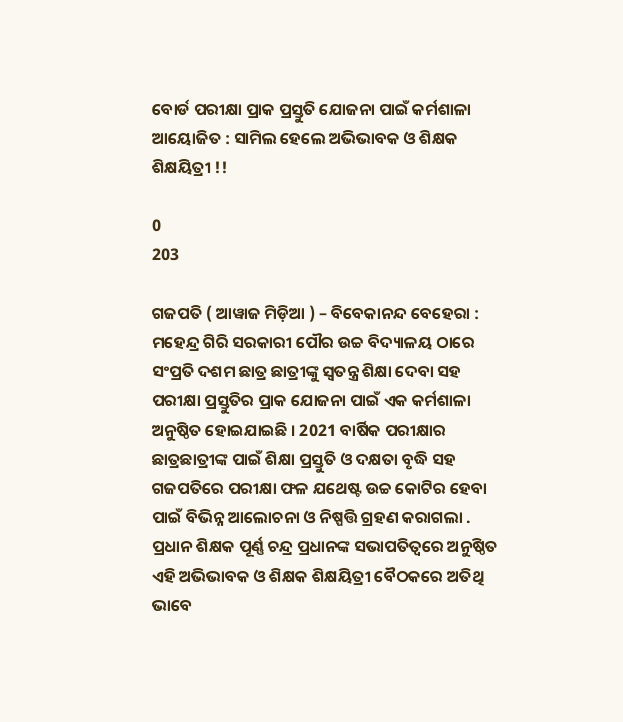ବୋର୍ଡ ପରୀକ୍ଷା ପ୍ରାକ ପ୍ରସ୍ତୁତି ଯୋଜନା ପାଇଁ କର୍ମଶାଳା ଆୟୋଜିତ : ସାମିଲ ହେଲେ ଅଭିଭାବକ ଓ ଶିକ୍ଷକ ଶିକ୍ଷୟିତ୍ରୀ !!

0
203

ଗଜପତି ( ଆୱାଜ ମିଡ଼ିଆ ) – ବିବେକାନନ୍ଦ ବେହେରା : ମହେନ୍ଦ୍ର ଗିରି ସରକାରୀ ପୌର ଉଚ୍ଚ ବିଦ୍ୟାଳୟ ଠାରେ ସଂପ୍ରତି ଦଶମ ଛାତ୍ର ଛାତ୍ରୀଙ୍କୁ ସ୍ୱତନ୍ତ୍ର ଶିକ୍ଷା ଦେବା ସହ ପରୀକ୍ଷା ପ୍ରସ୍ତୁତିର ପ୍ରାକ ଯୋଜନା ପାଇଁ ଏକ କର୍ମଶାଳା ଅନୁଷ୍ଠିତ ହୋଇଯାଇଛି । 2021 ବାର୍ଷିକ ପରୀକ୍ଷାର ଛାତ୍ରଛାତ୍ରୀଙ୍କ ପାଇଁ ଶିକ୍ଷା ପ୍ରସ୍ତୁତି ଓ ଦକ୍ଷତା ବୃଦ୍ଧି ସହ ଗଜପତିରେ ପରୀକ୍ଷା ଫଳ ଯଥେଷ୍ଟ ଉଚ୍ଚ କୋଟିର ହେବା ପାଇଁ ବିଭିନ୍ନ ଆଲୋଚନା ଓ ନିଷ୍ପତ୍ତି ଗ୍ରହଣ କରାଗଲା . ପ୍ରଧାନ ଶିକ୍ଷକ ପୂର୍ଣ୍ଣ ଚନ୍ଦ୍ର ପ୍ରଧାନଙ୍କ ସଭାପତିତ୍ୱରେ ଅନୁଷ୍ଠିତ ଏହି ଅଭିଭାବକ ଓ ଶିକ୍ଷକ ଶିକ୍ଷୟିତ୍ରୀ ବୈଠକରେ ଅତିଥି ଭାବେ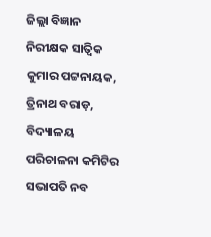ଜିଲ୍ଲା ବିଜ୍ଞାନ ନିରୀକ୍ଷକ ସାତ୍ଵିକ କୁମାର ପଟ୍ଟନାୟକ, ତ୍ରିନାଥ ବରାଡ଼, ବିଦ୍ୟାଳୟ ପରିଚାଳନା କମିଟିର ସଭାପତି ନବ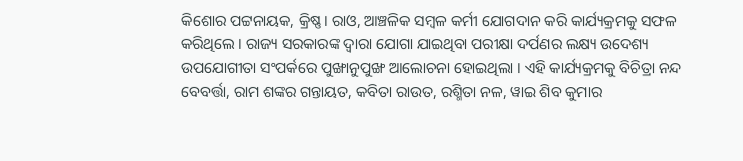କିଶୋର ପଟ୍ଟନାୟକ, କ୍ରିଷ୍ଣ। ରାଓ, ଆଞ୍ଚଳିକ ସମ୍ବଳ କର୍ମୀ ଯୋଗଦାନ କରି କାର୍ଯ୍ୟକ୍ରମକୁ ସଫଳ କରିଥିଲେ । ରାଜ୍ୟ ସରକାରଙ୍କ ଦ୍ୱାରା ଯୋଗା ଯାଇଥିବା ପରୀକ୍ଷା ଦର୍ପଣର ଲକ୍ଷ୍ୟ ଉଦେଶ୍ୟ ଉପଯୋଗୀତା ସଂପର୍କରେ ପୁଙ୍ଖାନୁପୁଙ୍ଖ ଆଲୋଚନା ହୋଇଥିଲା । ଏହି କାର୍ଯ୍ୟକ୍ରମକୁ ବିଚିତ୍ରା ନନ୍ଦ ବେବର୍ତ୍ତା, ରାମ ଶଙ୍କର ଗନ୍ତାୟତ, କବିତା ରାଉତ, ରଶ୍ମିତା ନଳ, ୱାଇ ଶିବ କୁମାର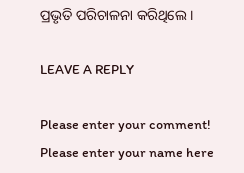ପ୍ରଭୃତି ପରିଚାଳନା କରିଥିଲେ ।

LEAVE A REPLY

Please enter your comment!
Please enter your name here